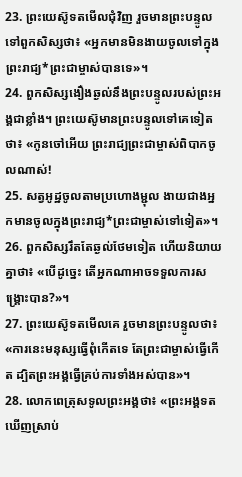23. ព្រះយេស៊ូទតមើលជុំវិញ រួចមានព្រះបន្ទូលទៅពួកសិស្សថា៖ «អ្នកមានមិនងាយចូលទៅក្នុងព្រះរាជ្យ*ព្រះជាម្ចាស់បានទេ»។
24. ពួកសិស្សងឿងឆ្ងល់នឹងព្រះបន្ទូលរបស់ព្រះអង្គជាខ្លាំង។ ព្រះយេស៊ូមានព្រះបន្ទូលទៅគេទៀតថា៖ «កូនចៅអើយ ព្រះរាជ្យព្រះជាម្ចាស់ពិបាកចូលណាស់!
25. សត្វអូដ្ឋចូលតាមប្រហោងម្ជុល ងាយជាងអ្នកមានចូលក្នុងព្រះរាជ្យ*ព្រះជាម្ចាស់ទៅទៀត»។
26. ពួកសិស្សរឹតតែឆ្ងល់ថែមទៀត ហើយនិយាយគ្នាថា៖ «បើដូច្នេះ តើអ្នកណាអាចទទួលការសង្គ្រោះបាន?»។
27. ព្រះយេស៊ូទតមើលគេ រួចមានព្រះបន្ទូលថា៖ «ការនេះមនុស្សធ្វើពុំកើតទេ តែព្រះជាម្ចាស់ធ្វើកើត ដ្បិតព្រះអង្គធ្វើគ្រប់ការទាំងអស់បាន»។
28. លោកពេត្រុសទូលព្រះអង្គថា៖ «ព្រះអង្គទតឃើញស្រាប់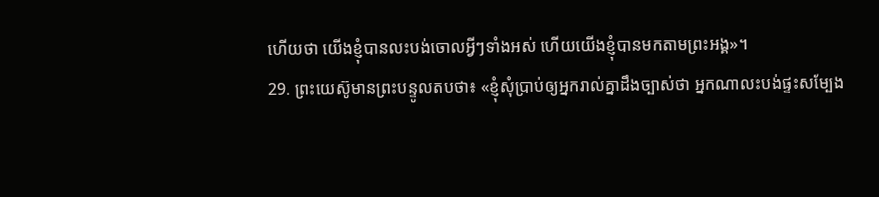ហើយថា យើងខ្ញុំបានលះបង់ចោលអ្វីៗទាំងអស់ ហើយយើងខ្ញុំបានមកតាមព្រះអង្គ»។
29. ព្រះយេស៊ូមានព្រះបន្ទូលតបថា៖ «ខ្ញុំសុំប្រាប់ឲ្យអ្នករាល់គ្នាដឹងច្បាស់ថា អ្នកណាលះបង់ផ្ទះសម្បែង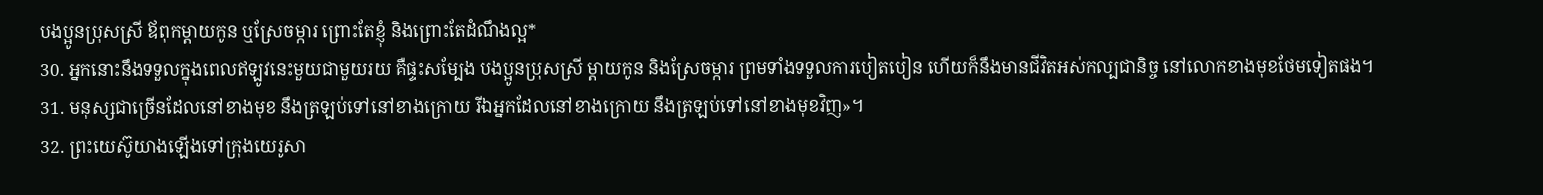បងប្អូនប្រុសស្រី ឪពុកម្ដាយកូន ឬស្រែចម្ការ ព្រោះតែខ្ញុំ និងព្រោះតែដំណឹងល្អ*
30. អ្នកនោះនឹងទទួលក្នុងពេលឥឡូវនេះមួយជាមួយរយ គឺផ្ទះសម្បែង បងប្អូនប្រុសស្រី ម្ដាយកូន និងស្រែចម្ការ ព្រមទាំងទទួលការបៀតបៀន ហើយក៏នឹងមានជីវិតអស់កល្បជានិច្ច នៅលោកខាងមុខថែមទៀតផង។
31. មនុស្សជាច្រើនដែលនៅខាងមុខ នឹងត្រឡប់ទៅនៅខាងក្រោយ រីឯអ្នកដែលនៅខាងក្រោយ នឹងត្រឡប់ទៅនៅខាងមុខវិញ»។
32. ព្រះយេស៊ូយាងឡើងទៅក្រុងយេរូសា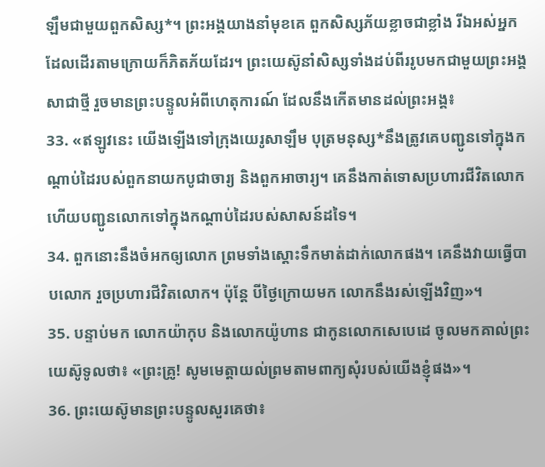ឡឹមជាមួយពួកសិស្ស*។ ព្រះអង្គយាងនាំមុខគេ ពួកសិស្សភ័យខ្លាចជាខ្លាំង រីឯអស់អ្នកដែលដើរតាមក្រោយក៏ភិតភ័យដែរ។ ព្រះយេស៊ូនាំសិស្សទាំងដប់ពីររូបមកជាមួយព្រះអង្គសាជាថ្មី រួចមានព្រះបន្ទូលអំពីហេតុការណ៍ ដែលនឹងកើតមានដល់ព្រះអង្គ៖
33. «ឥឡូវនេះ យើងឡើងទៅក្រុងយេរូសាឡឹម បុត្រមនុស្ស*នឹងត្រូវគេបញ្ជូនទៅក្នុងកណ្ដាប់ដៃរបស់ពួកនាយកបូជាចារ្យ និងពួកអាចារ្យ។ គេនឹងកាត់ទោសប្រហារជីវិតលោក ហើយបញ្ជូនលោកទៅក្នុងកណ្ដាប់ដៃរបស់សាសន៍ដទៃ។
34. ពួកនោះនឹងចំអកឲ្យលោក ព្រមទាំងស្ដោះទឹកមាត់ដាក់លោកផង។ គេនឹងវាយធ្វើបាបលោក រួចប្រហារជីវិតលោក។ ប៉ុន្តែ បីថ្ងៃក្រោយមក លោកនឹងរស់ឡើងវិញ»។
35. បន្ទាប់មក លោកយ៉ាកុប និងលោកយ៉ូហាន ជាកូនលោកសេបេដេ ចូលមកគាល់ព្រះយេស៊ូទូលថា៖ «ព្រះគ្រូ! សូមមេត្តាយល់ព្រមតាមពាក្យសុំរបស់យើងខ្ញុំផង»។
36. ព្រះយេស៊ូមានព្រះបន្ទូលសួរគេថា៖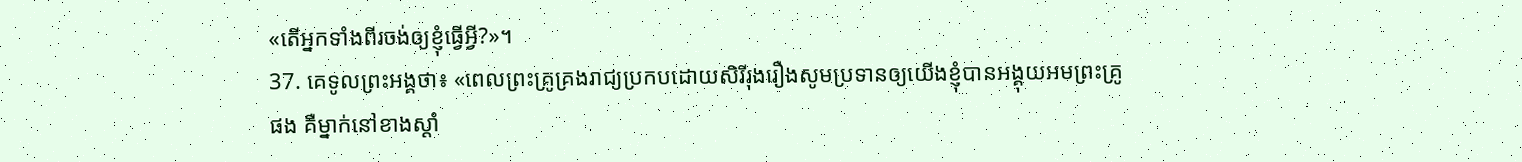«តើអ្នកទាំងពីរចង់ឲ្យខ្ញុំធ្វើអ្វី?»។
37. គេទូលព្រះអង្គថា៖ «ពេលព្រះគ្រូគ្រងរាជ្យប្រកបដោយសិរីរុងរឿងសូមប្រទានឲ្យយើងខ្ញុំបានអង្គុយអមព្រះគ្រូផង គឺម្នាក់នៅខាងស្ដាំ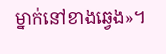ម្នាក់នៅខាងឆ្វេង»។